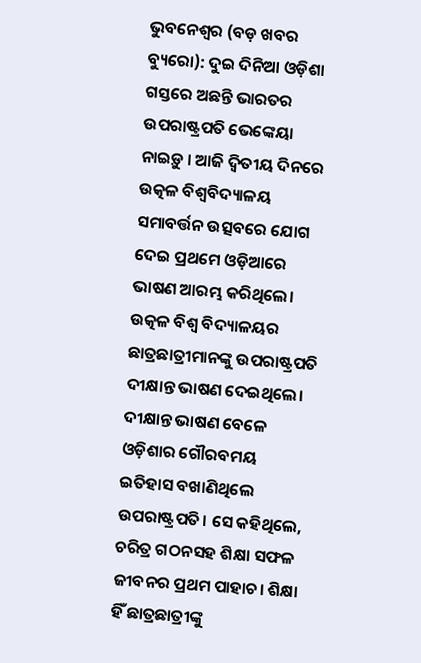ଭୁବନେଶ୍ୱର (ବଡ଼ ଖବର ବ୍ୟୁରୋ): ଦୁଇ ଦିନିଆ ଓଡ଼ିଶା ଗସ୍ତରେ ଅଛନ୍ତି ଭାରତର ଉପରାଷ୍ଟ୍ରପତି ଭେଙ୍କେୟା ନାଇଡ଼ୁ । ଆଜି ଦ୍ଵିତୀୟ ଦିନରେ ଉତ୍କଳ ବିଶ୍ଵବିଦ୍ୟାଳୟ ସମାବର୍ତ୍ତନ ଉତ୍ସବରେ ଯୋଗ ଦେଇ ପ୍ରଥମେ ଓଡ଼ିଆରେ ଭାଷଣ ଆରମ୍ଭ କରିଥିଲେ। ଉତ୍କଳ ବିଶ୍ଵ ବିଦ୍ୟାଳୟର ଛାତ୍ରଛାତ୍ରୀମାନଙ୍କୁ ଉପରାଷ୍ଟ୍ରପତି ଦୀକ୍ଷାନ୍ତ ଭାଷଣ ଦେଇଥିଲେ। ଦୀକ୍ଷାନ୍ତ ଭାଷଣ ବେଳେ ଓଡ଼ିଶାର ଗୌରବମୟ ଇତିହାସ ବଖାଣିଥିଲେ ଉପରାଷ୍ଟ୍ରପତି। ସେ କହିଥିଲେ, ଚରିତ୍ର ଗଠନସହ ଶିକ୍ଷା ସଫଳ ଜୀବନର ପ୍ରଥମ ପାହାଚ। ଶିକ୍ଷା ହିଁ ଛାତ୍ରଛାତ୍ରୀଙ୍କୁ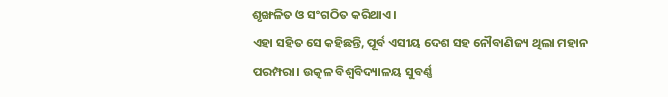ଶୃଙ୍ଖଳିତ ଓ ସଂଗଠିତ କରିଥାଏ।
ଏହା ସହିତ ସେ କହିଛନ୍ତି, ପୂର୍ବ ଏସୀୟ ଦେଶ ସହ ନୌବାଣିଜ୍ୟ ଥିଲା ମହାନ ପରମ୍ପରା। ଉତ୍କଳ ବିଶ୍ଵବିଦ୍ୟାଳୟ ସୁବର୍ଣ୍ଣ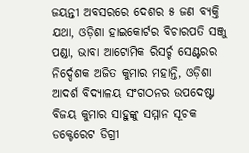ଜୟନ୍ତୀ ଅବସରରେ ଦେଶର ୫ ଜଣ ବ୍ୟକ୍ତି ଯଥା, ଓଡ଼ିଶା ହାଇକୋର୍ଟର ବିଚାରପତି ସଞ୍ଜୁ ପଣ୍ଡା, ଭାବା ଆଟୋମିକ ରିସର୍ଚ୍ଚ ସେଣ୍ଟରର ନିର୍ଦ୍ଦେଶକ ଅଜିତ କୁମାର ମହାନ୍ତି, ଓଡ଼ିଶା ଆଦର୍ଶ ବିଦ୍ୟାଳୟ ସଂଗଠନର ଉପଦେଷ୍ଟା ବିଜୟ କୁମାର ସାହୁଙ୍କୁ ସମ୍ମାନ ସୂଚକ ଡକ୍ଟେରେଟ ଡିଗ୍ରୀ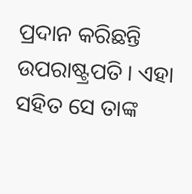ପ୍ରଦାନ କରିଛନ୍ତି ଉପରାଷ୍ଟ୍ରପତି। ଏହା ସହିତ ସେ ତାଙ୍କ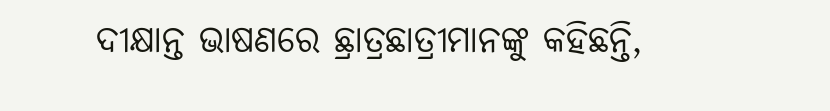ଦୀକ୍ଷାନ୍ତ ଭାଷଣରେ ଛ୍ରାତ୍ରଛାତ୍ରୀମାନଙ୍କୁ କହିଛନ୍ତି,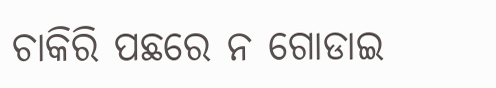ଚାକିରି ପଛରେ ନ ଗୋଡାଇ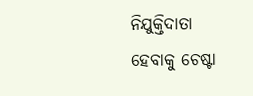ନିଯୁକ୍ତିଦାତା ହେବାକୁ ଚେଷ୍ଟା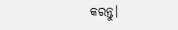କରନ୍ତୁ।